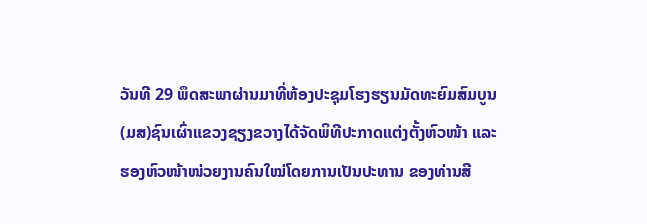ວັນທີ 29 ພຶດສະພາຜ່ານມາທີ່ຫ້ອງປະຊຸມໂຮງຮຽນມັດທະຍົມສົມບູນ (ມສ)ຊົນເຜົ່າແຂວງຊຽງຂວາງໄດ້ຈັດພິທີປະກາດແຕ່ງຕັ້ງຫົວໜ້າ ແລະຮອງຫົວໜ້າໜ່ວຍງານຄົນໃໝ່ໂດຍການເປັນປະທານ ຂອງທ່ານສີ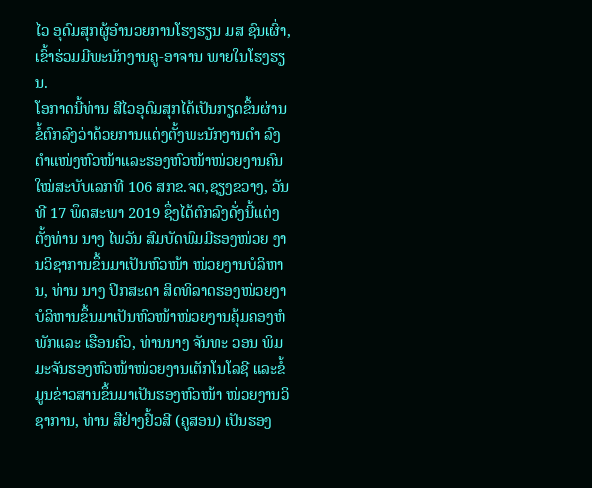ໄວ ອຸດົມສຸກຜູ້ອໍານວຍການໂຮງຮຽນ ມສ ຊົນເຜົ່າ,ເຂົ້າຮ່ວມມີພະນັກງານຄູ-ອາຈານ ພາຍໃນໂຮງຮຽນ.
ໂອກາດນີ້ທ່ານ ສີໄວອຸດົມສຸກໄດ້ເປັນກຽດຂຶ້ນຜ່ານຂໍ້ຕົກລົງວ່າດ້ວຍການແຕ່ງຕັ້ງພະນັກງານດໍາ ລົງຕໍາແໜ່ງຫົວໜ້າແລະຮອງຫົວໜ້າໜ່ວຍງານຄົນໃໝ່ສະບັບເລກທີ 106 ສກຂ.ຈຕ,ຊຽງຂວາງ, ວັນທີ 17 ພຶດສະພາ 2019 ຊຶ່ງໄດ້ຕົກລົງດັ່ງນີ້ແຕ່ງຕັ້ງທ່ານ ນາງ ໄພວັນ ສົມບັດພົມມີຮອງໜ່ວຍ ງານວິຊາການຂຶ້ນມາເປັນຫົວໜ້າ ໜ່ວຍງານບໍລິຫານ, ທ່ານ ນາງ ປິກສະດາ ສິດທິລາດຮອງໜ່ວຍງາບໍລິຫານຂຶ້ນມາເປັນຫົວໜ້າໜ່ວຍງານຄຸ້ມຄອງຫໍພັກແລະ ເຮືອນຄົວ, ທ່ານນາງ ຈັນທະ ວອນ ພິມມະຈັນຮອງຫົວໜ້າໜ່ວຍງານເຕັກໂນໂລຊີ ແລະຂໍ້ມູນຂ່າວສານຂຶ້ນມາເປັນຮອງຫົວໜ້າ ໜ່ວຍງານວິຊາການ, ທ່ານ ສືຢ່າງຢົ້ວສີ (ຄູສອນ) ເປັນຮອງ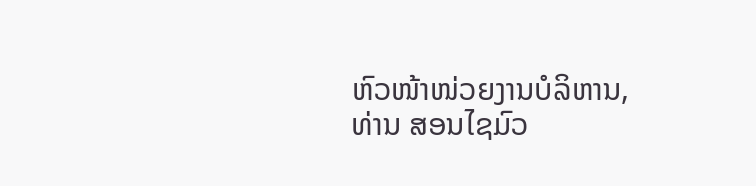ຫົວໜ້າໜ່ວຍງານບໍລິຫານ, ທ່ານ ສອນໄຊມົວ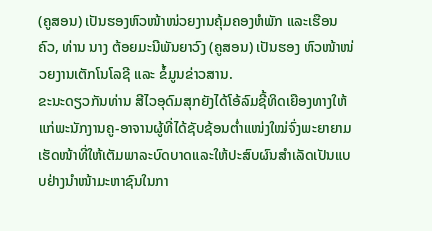(ຄູສອນ) ເປັນຮອງຫົວໜ້າໜ່ວຍງານຄຸ້ມຄອງຫໍພັກ ແລະເຮືອນຄົວ, ທ່ານ ນາງ ຕ້ອຍມະນີພັນຍາວົງ (ຄູສອນ) ເປັນຮອງ ຫົວໜ້າໜ່ວຍງານເຕັກໂນໂລຊີ ແລະ ຂໍ້ມູນຂ່າວສານ.
ຂະນະດຽວກັນທ່ານ ສີໄວອຸດົມສຸກຍັງໄດ້ໂອ້ລົມຊີ້ທິດເຍືອງທາງໃຫ້ແກ່ພະນັກງານຄູ-ອາຈານຜູ້ທີ່ໄດ້ຊັບຊ້ອນຕໍ່າແໜ່ງໃໝ່ຈົ່ງພະຍາຍາມເຮັດໜ້າທີ່ໃຫ້ເຕັມພາລະບົດບາດແລະໃຫ້ປະສົບຜົນສໍາເລັດເປັນແບບຢ່າງນໍາໜ້າມະຫາຊົນໃນກາ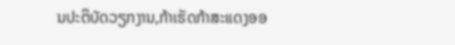ນປະຕິບັດວຽກງານ,ກ້າເຮັດກ້າສະແດງອອ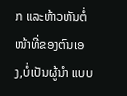ກ ແລະຫ້າວຫັນຕໍ່ໜ້າທີ່ຂອງຕົນເອງ,ບໍ່ເປັນຜູ້ນໍາ ແບບ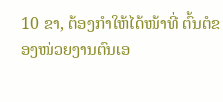10 ຂາ, ຕ້ອງກໍາໃຫ້ໄດ້ໜ້າທີ່ ຕົ້ນຕໍຂອງໜ່ວຍງານຕົນເອ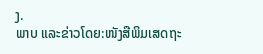ງ.
ພາບ ແລະຂ່າວໂດຍ:ໜັງສືພິມເສດຖະ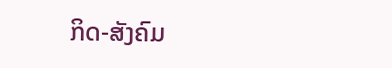ກິດ-ສັງຄົມ